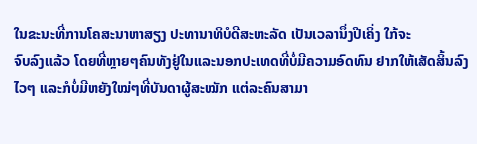ໃນຂະນະທີ່ການໂຄສະນາຫາສຽງ ປະທານາທິບໍດີສະຫະລັດ ເປັນເວລານຶ່ງປີເຄິ່ງ ໃກ້ຈະ
ຈົບລົງແລ້ວ ໂດຍທີ່ຫຼາຍໆຄົນທັງຢູ່ໃນແລະນອກປະເທດທີ່ບໍ່ມີຄວາມອົດທົນ ຢາກໃຫ້ເສັດສິ້ນລົງໄວໆ ແລະກໍບໍ່ມີຫຍັງໃໝ່ໆທີ່ບັນດາຜູ້ສະໝັກ ແຕ່ລະຄົນສາມາ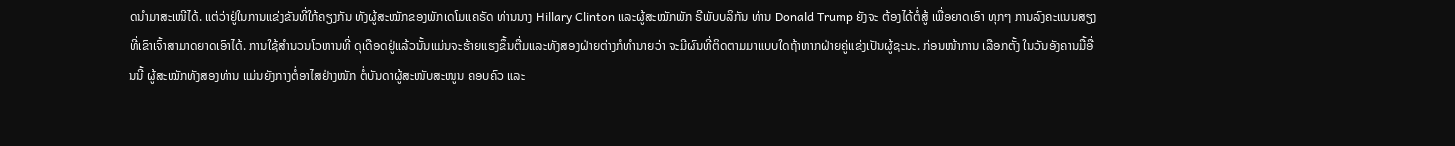ດນຳມາສະເໜີໄດ້. ແຕ່ວ່າຢູ່ໃນການແຂ່ງຂັນທີ່ໃກ້ຄຽງກັນ ທັງຜູ້ສະໝັກຂອງພັກເດໂມແຄຣັດ ທ່ານນາງ Hillary Clinton ແລະຜູ້ສະໝັກພັກ ຣີພັບບລິກັນ ທ່ານ Donald Trump ຍັງຈະ ຕ້ອງໄດ້ຕໍ່ສູ້ ເພື່ອຍາດເອົາ ທຸກໆ ການລົງຄະແນນສຽງທີ່ເຂົາເຈົ້າສາມາດຍາດເອົາໄດ້. ການໃຊ້ສຳນວນໂວຫານທີ່ ດຸເດືອດຢູ່ແລ້ວນັ້ນແມ່ນຈະຮ້າຍແຮງຂຶ້ນຕື່ມແລະທັງສອງຝ່າຍຕ່າງກໍທຳນາຍວ່າ ຈະມີຜົນທີ່ຕິດຕາມມາແບບໃດຖ້າຫາກຝ່າຍຄູ່ແຂ່ງເປັນຜູ້ຊະນະ. ກ່ອນໜ້າການ ເລືອກຕັ້ງ ໃນວັນອັງຄານມື້ອື່ນນີ້ ຜູ້ສະໝັກທັງສອງທ່ານ ແມ່ນຍັງກາງຕໍ່ອາໄສຢ່າງໜັກ ຕໍ່ບັນດາຜູ້ສະໜັບສະໜູນ ຄອບຄົວ ແລະ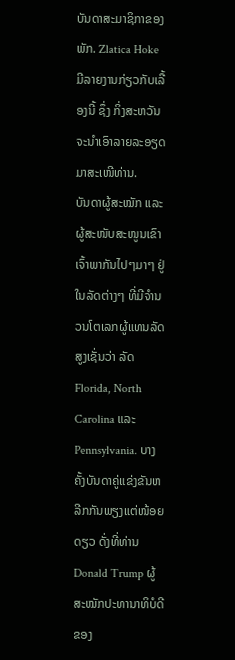ບັນດາສະມາຊິກາຂອງພັກ. Zlatica Hoke ມີລາຍງານກ່ຽວກັບເລື້ອງນີ້ ຊຶ່ງ ກິ່ງສະຫວັນ ຈະນຳເອົາລາຍລະອຽດ ມາສະເໜີທ່ານ.
ບັນດາຜູ້ສະໝັກ ແລະຜູ້ສະໜັບສະໜູນເຂົາເຈົ້າພາກັນໄປໆມາໆ ຢູ່ໃນລັດຕ່າງໆ ທີ່ມີຈຳນວນໂຕເລກຜູ້ແທນລັດສູງເຊັ່ນວ່າ ລັດ Florida, North Carolina ແລະ Pennsylvania. ບາງຄັ້ງບັນດາຄູ່ແຂ່ງຂັນຫລີກກັນພຽງແຕ່ໜ້ອຍດຽວ ດັ່ງທີ່ທ່ານ Donald Trump ຜູ້ສະໝັກປະທານາທິບໍດີຂອງ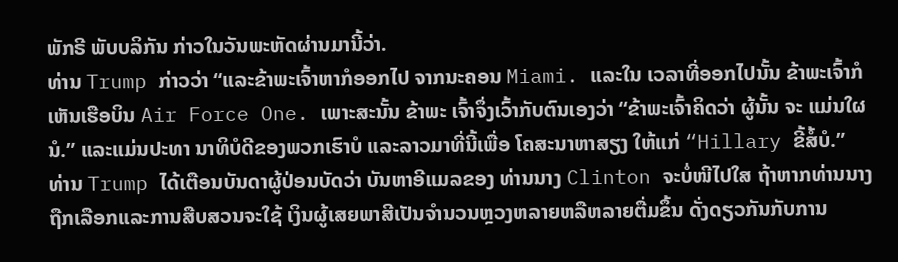ພັກຣີ ພັບບລິກັນ ກ່າວໃນວັນພະຫັດຜ່ານມານີ້ວ່າ.
ທ່ານ Trump ກ່າວວ່າ “ແລະຂ້າພະເຈົ້າຫາກໍອອກໄປ ຈາກນະຄອນ Miami. ແລະໃນ ເວລາທີ່ອອກໄປນັ້ນ ຂ້າພະເຈົ້າກໍເຫັນເຮືອບິນ Air Force One. ເພາະສະນັ້ນ ຂ້າພະ ເຈົ້າຈຶ່ງເວົ້າກັບຕົນເອງວ່າ “ຂ້າພະເຈົ້າຄິດວ່າ ຜູ້ນັ້ນ ຈະ ແມ່ນໃຜນໍ.” ແລະແມ່ນປະທາ ນາທິບໍດີຂອງພວກເຮົາບໍ ແລະລາວມາທີ່ນີ້ເພື່ອ ໂຄສະນາຫາສຽງ ໃຫ້ແກ່ “Hillary ຂີ້ສໍ້ບໍ.”
ທ່ານ Trump ໄດ້ເຕືອນບັນດາຜູ້ປ່ອນບັດວ່າ ບັນຫາອີແມລຂອງ ທ່ານນາງ Clinton ຈະບໍ່ໜີໄປໃສ ຖ້າຫາກທ່ານນາງຖືກເລືອກແລະການສືບສວນຈະໃຊ້ ເງິນຜູ້ເສຍພາສີເປັນຈຳນວນຫຼວງຫລາຍຫລືຫລາຍຕື່ມຂຶ້ນ ດັ່ງດຽວກັນກັບການ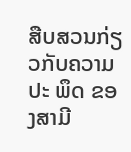ສືບສວນກ່ຽວກັບຄວາມປະ ພຶດ ຂອງສາມີ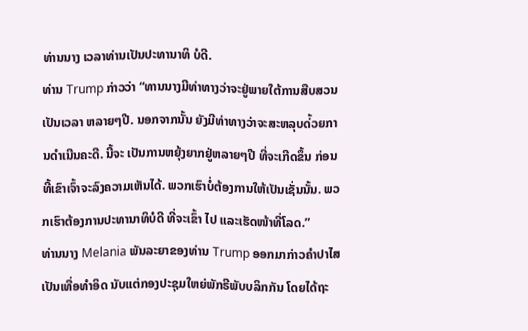ທ່ານນາງ ເວລາທ່ານເປັນປະທານາທິ ບໍດີ.
ທ່ານ Trump ກ່າວວ່າ “ທານນາງມີທ່າທາງວ່າຈະຢູ່ພາຍໃຕ້ການສືບສວນເປັນເວລາ ຫລາຍໆປີ. ນອກຈາກນັ້ນ ຍັງມີທ່າທາງວ່າຈະສະຫລຸບດ່້ວຍການດຳເນີນຄະດີ. ນີ້ຈະ ເປັນການຫຍຸ້ງຍາກຢູ່ຫລາຍໆປີ ທີ່ຈະເກີດຂຶ້ນ ກ່ອນທີ້ເຂົາເຈົ້າຈະລົງຄວາມເຫັນໄດ້. ພວກເຮົາບໍ່ຕ້ອງການໃຫ້ເປັນເຊັ່ນນັ້ນ. ພວກເຮົາຕ້ອງການປະທານາທິບໍດີ ທີ່ຈະເຂົ້າ ໄປ ແລະເຮັດໜ້າທີ່ໂລດ.”
ທ່ານນາງ Melania ພັນລະຍາຂອງທ່ານ Trump ອອກມາກ່າວຄຳປາໄສເປັນເທື່ອທຳອິດ ນັບແຕ່ກອງປະຊຸມໃຫຍ່ພັກຣີພັບບລິກກັນ ໂດຍໄດ້ຖະ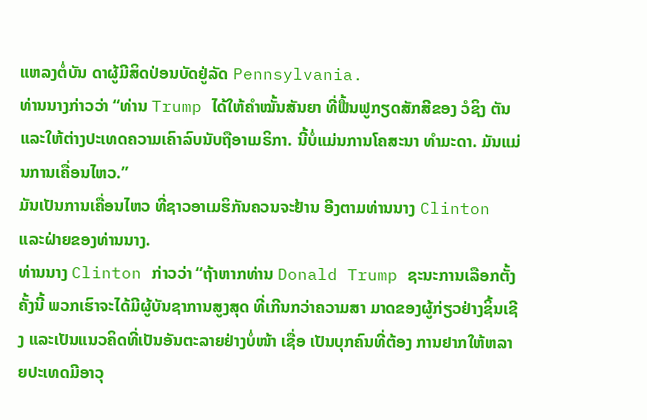ແຫລງຕໍ່ບັນ ດາຜູ້ມີສິດປ່ອນບັດຢູ່ລັດ Pennsylvania.
ທ່ານນາງກ່າວວ່າ “ທ່ານ Trump ໄດ້ໃຫ້ຄຳໝັ້ນສັນຍາ ທີ່ຟື້ນຟູກຽດສັກສີຂອງ ວໍຊິງ ຕັນ ແລະໃຫ້ຕ່າງປະເທດຄວາມເຄົາລົບນັບຖືອາເມຣິກາ. ນີ້ບໍ່ແມ່ນການໂຄສະນາ ທຳມະດາ. ມັນແມ່ນການເຄື່ອນໄຫວ.”
ມັນເປັນການເຄື່ອນໄຫວ ທີ່ຊາວອາເມຮິກັນຄວນຈະຢ້ານ ອີງຕາມທ່ານນາງ Clinton ແລະຝ່າຍຂອງທ່ານນາງ.
ທ່ານນາງ Clinton ກ່າວວ່າ “ຖ້າຫາກທ່ານ Donald Trump ຊະນະການເລືອກຕັ້ງ ຄັ້ງນີ້ ພວກເຮົາຈະໄດ້ມີຜູ້ບັນຊາການສູງສຸດ ທີ່ເກີນກວ່າຄວາມສາ ມາດຂອງຜູ້ກ່ຽວຢ່າງຊິ້ນເຊີງ ແລະເປັນແນວຄິດທີ່ເປັນອັນຕະລາຍຢ່າງບໍ່ໜ້າ ເຊື່ອ ເປັນບຸກຄົນທີ່ຕ້ອງ ການຢາກໃຫ້ຫລາຍປະເທດມີອາວຸ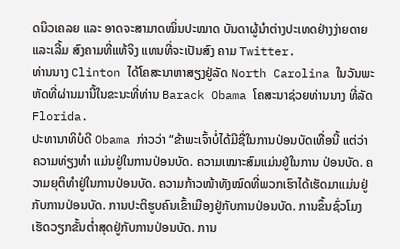ດນິວເຄລຍ ແລະ ອາດຈະສາມາດໝິ່ນປະໝາດ ບັນດາຜູ້ນຳຕ່າງປະເທດຢ່າງງ່າຍດາຍແລະເລີ້ມ ສົງຄາມທີ່ແທ້ຈິງ ແທນທີ່ຈະເປັນສົງ ຄາມ Twitter.
ທ່ານນາງ Clinton ໄດ້ໂຄສະນາຫາສຽງຢູ່ລັດ North Carolina ໃນວັນພະ ຫັດທີ່ຜ່ານມານີ້ໃນຂະນະທີ່ທ່ານ Barack Obama ໂຄສະນາຊ່ວຍທ່ານນາງ ທີ່ລັດ Florida.
ປະທານາທິບໍດີ Obama ກ່າວວ່າ “ຂ້າພະເຈົ້າບໍ່ໄດ້ມີຊື່ໃນການປ່ອນບັດເທື່ອນີ້ ແຕ່ວ່າ ຄວາມທ່ຽງທຳ ແມ່ນຢູ່ໃນການປ່ອນບັດ. ຄວາມເໝາະສົມແມ່ນຢູ່ໃນການ ປ່ອນບັດ. ຄວາມຍຸຕິທຳຢູ່ໃນການປ່ອນບັດ. ຄວາມກ້າວໜ້າທັງໝົດທີ່ພວກເຮົາໄດ້ເຮັດມາແມ່ນຢູ່ກັບການປ່ອນບັດ. ການປະຕິຮູບຄົນເຂົ້າເມືອງຢູ່ກັບການປ່ອນບັດ. ການຂຶ້ນຊົ່ວໂມງເຮັດວຽກຂັ້ນຕ່ຳສຸດຢູ່ກັບການປ່ອນບັດ. ການ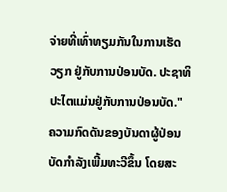ຈ່າຍທີ່ເທົ່າທຽມກັນໃນການເຮັດວຽກ ຢູ່ກັບການປ່ອນບັດ. ປະຊາທິປະໄຕແມ່ນຢູ່ກັບການປ່ອນບັດ."
ຄວາມກົດດັນຂອງບັນດາຜູ້ປ່ອນບັດກຳລັງເພີ້ມທະວີຂຶ້ນ ໂດຍສະ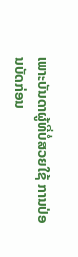ເພາະບັນດາຜູ້ທີ່ບໍ່ສວຍໃຊ້ ການປ່ອນບັດກ່ອນ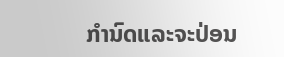ກຳນົດແລະຈະປ່ອນ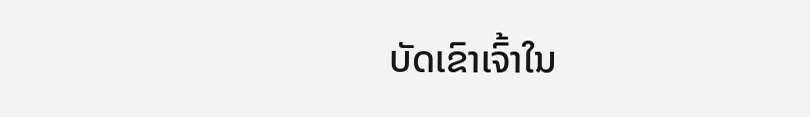ບັດເຂົາເຈົ້າໃນ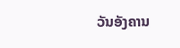ວັນອັງຄານ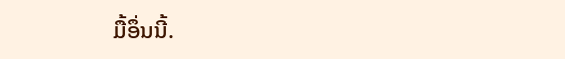ມື້ອຶ່ນນີ້.